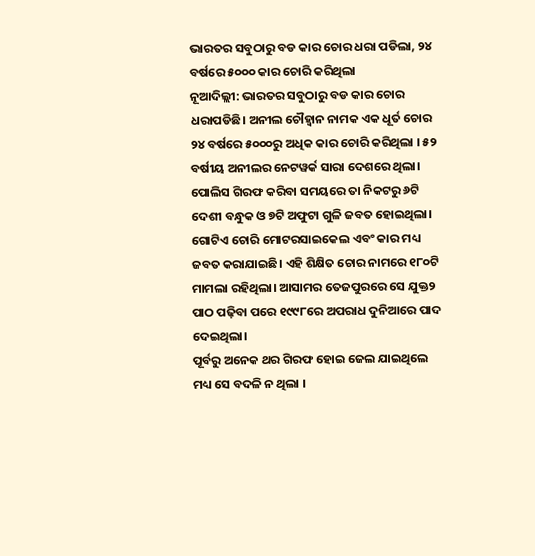ଭାରତର ସବୁଠାରୁ ବଡ କାର ଚୋର ଧରା ପଡିଲା, ୨୪ ବର୍ଷରେ ୫୦୦୦ କାର ଚୋରି କରିଥିଲା
ନୂଆଦିଲ୍ଲୀ: ଭାରତର ସବୁଠାରୁ ବଡ କାର ଚୋର ଧରାପଡିଛି। ଅନୀଲ ଚୌହ୍ୱାନ ନାମକ ଏକ ଧୂର୍ତ ଚୋର ୨୪ ବର୍ଷରେ ୫୦୦୦ରୁ ଅଧିକ କାର ଚୋରି କରିଥିଲା । ୫୨ ବର୍ଷୀୟ ଅନୀଲର ନେଟୱର୍କ ସାରା ଦେଶରେ ଥିଲା। ପୋଲିସ ଗିରଫ କରିବା ସମୟରେ ତା ନିକଟରୁ ୬ଟି ଦେଶୀ ବନ୍ଧୁକ ଓ ୭ଟି ଅଫୁଟା ଗୁଳି ଜବତ ହୋଇଥିଲା। ଗୋଟିଏ ଚୋରି ମୋଟରସାଇକେଲ ଏବଂ କାର ମଧ୍ୟ ଜବତ କରାଯାଇଛି। ଏହି ଶିକ୍ଷିତ ଚୋର ନାମରେ ୧୮୦ଟି ମାମଲା ରହିଥିଲା। ଆସାମର ତେଜପୁରରେ ସେ ଯୁକ୍ତ୨ ପାଠ ପଢ଼ିବା ପରେ ୧୯୯୮ରେ ଅପରାଧ ଦୁନିଆରେ ପାଦ ଦେଇଥିଲା।
ପୂର୍ବରୁ ଅନେକ ଥର ଗିରଫ ହୋଇ ଜେଲ ଯାଇଥିଲେ ମଧ୍ୟ ସେ ବଦଳି ନ ଥିଲା ।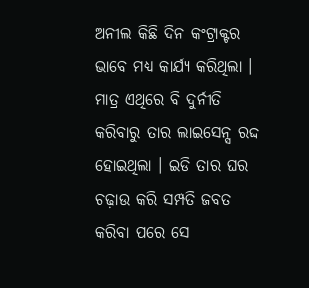ଅନୀଲ କିଛି ଦିନ କଂଟ୍ରାକ୍ଟର ଭାବେ ମଧ୍ୟ କାର୍ଯ୍ୟ କରିଥିଲା । ମାତ୍ର ଏଥିରେ ବି ଦୁର୍ନୀତି କରିବାରୁ ତାର ଲାଇସେନ୍ସ ରଦ୍ଦ ହୋଇଥିଲା । ଇଡି ତାର ଘର ଚଢ଼ାଉ କରି ସମ୍ପତି ଜବତ କରିବା ପରେ ସେ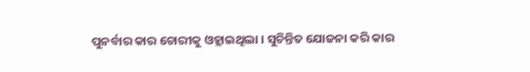ପୁନର୍ବାର କାର ଚୋରୀକୁ ଓହ୍ଲାଇଥିଲା । ସୁଚିନ୍ତିତ ଯୋଜନା କରି କାର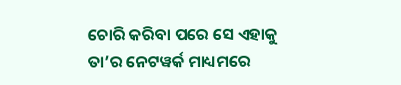ଚୋରି କରିବା ପରେ ସେ ଏହାକୁ ତା’ର ନେଟୱର୍କ ମାଧ୍ୟମରେ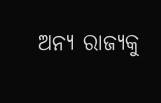ଅନ୍ୟ ରାଜ୍ୟକୁ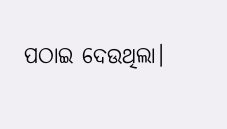ପଠାଇ ଦେଉଥିଲା।